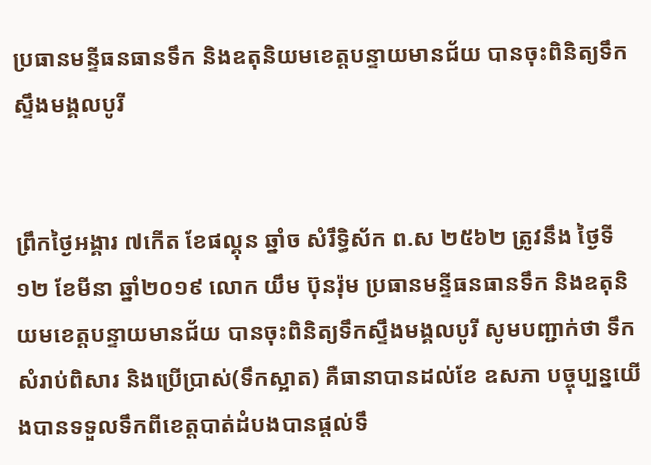ប្រធានមន្ទីធនធានទឹក និងឧតុនិយមខេត្តបន្ទាយមានជ័យ បានចុះពិនិត្យទឹកស្ទឹងមង្គលបូរី


ព្រឹកថៃ្ងអង្គារ ៧កេីត ខែផល្គុន ឆ្នាំច សំរឹទ្ធិស័ក ព.ស ២៥៦២ ត្រូវនឹង ថៃ្ងទី១២ ខែមីនា ឆ្នាំ២០១៩ លោក យឹម ប៊ុនរ៉ុម ប្រធានមន្ទីធនធានទឹក និងឧតុនិយមខេត្តបន្ទាយមានជ័យ បានចុះពិនិត្យទឹកស្ទឹងមង្គលបូរី សូមបញ្ជាក់ថា ទឹកសំរាប់ពិសារ និងប្រេីប្រាស់(ទឹកស្អាត) គឺធានាបានដល់ខែ ឧសភា បច្ចុប្បន្នយេីងបានទទួលទឹកពីខេត្តបាត់ដំបងបានផ្តល់ទឹ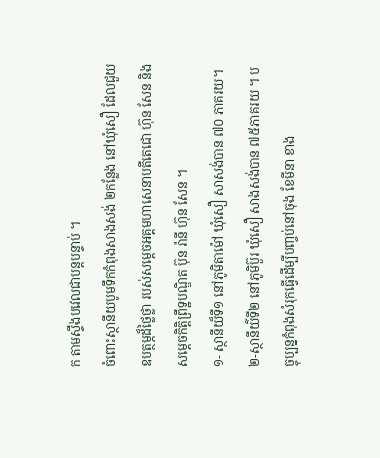ក តាមស្ទឹងបវេលជាបន្តបន្ទាប់ ។
ចំពោះស្ថានីយបូមទឹកកំពុងសាងសង់ ២កន្លែង នៅឃុំសឿ ដែលជួយឧបត្ថម្ភដ៏ថ្លៃថ្លា របស់សម្តេចអគ្គមហាសេនាបតីតេជោ ហ៊ុន សែន និងសម្តេចកិត្តិព្រឹទ្ឋបណ្ឌិត ប៊ុន រ៉ានី ហ៊ុន សែន ។
១- ស្ថានីយ៏ទី១ នៅភូមិតាម៉ៅ ឃុំសឿ សាសង់បាន ៧០ ភាគរយ។
២-ស្ថានីយ៌ទី២ នៅភូមិប៊ួរ ឃុំសឿ សាងសង់បាន ៧៥ភាគរយ ។ បច្ចុប្បន្នកំពុងសំរុកធ្វេីដេីម្បីបញ្ចប់នៅចុង ខែមីនា ខាង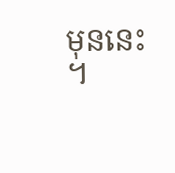មុននេះ ។